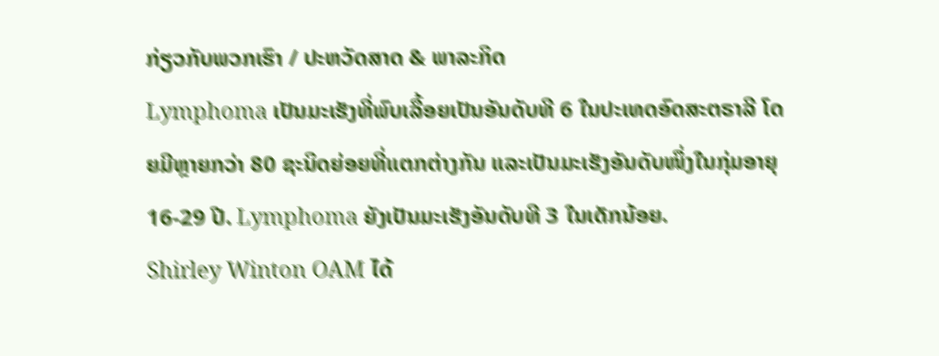ກ່ຽວກັບພວກເຮົາ / ປະຫວັດສາດ & ພາລະກິດ
Lymphoma ເປັນມະເຮັງທີ່ພົບເລື້ອຍເປັນອັນດັບທີ 6 ໃນປະເທດອົດສະຕຣາລີ ໂດຍມີຫຼາຍກວ່າ 80 ຊະນິດຍ່ອຍທີ່ແຕກຕ່າງກັນ ແລະເປັນມະເຮັງອັນດັບໜຶ່ງໃນກຸ່ມອາຍຸ 16-29 ປີ. Lymphoma ຍັງເປັນມະເຮັງອັນດັບທີ 3 ໃນເດັກນ້ອຍ.
Shirley Winton OAM ໄດ້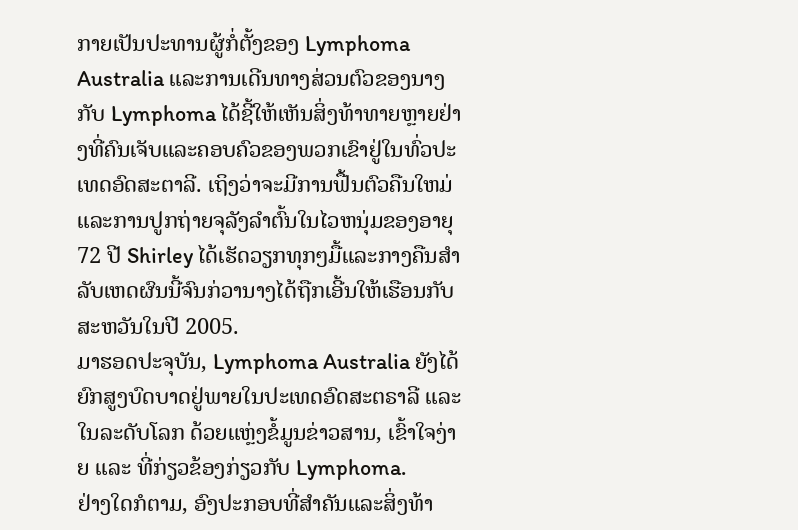ກາຍເປັນປະທານຜູ້ກໍ່ຕັ້ງຂອງ Lymphoma Australia ແລະການເດີນທາງສ່ວນຕົວຂອງນາງກັບ Lymphoma ໄດ້ຊີ້ໃຫ້ເຫັນສິ່ງທ້າທາຍຫຼາຍຢ່າງທີ່ຄົນເຈັບແລະຄອບຄົວຂອງພວກເຂົາຢູ່ໃນທົ່ວປະເທດອົດສະຕາລີ. ເຖິງວ່າຈະມີການຟື້ນຕົວຄືນໃຫມ່ແລະການປູກຖ່າຍຈຸລັງລໍາຕົ້ນໃນໄວຫນຸ່ມຂອງອາຍຸ 72 ປີ Shirley ໄດ້ເຮັດວຽກທຸກໆມື້ແລະກາງຄືນສໍາລັບເຫດຜົນນີ້ຈົນກ່ວານາງໄດ້ຖືກເອີ້ນໃຫ້ເຮືອນກັບສະຫວັນໃນປີ 2005.
ມາຮອດປະຈຸບັນ, Lymphoma Australia ຍັງໄດ້ຍົກສູງບົດບາດຢູ່ພາຍໃນປະເທດອົດສະຕຣາລີ ແລະ ໃນລະດັບໂລກ ດ້ວຍແຫຼ່ງຂໍ້ມູນຂ່າວສານ, ເຂົ້າໃຈງ່າຍ ແລະ ທີ່ກ່ຽວຂ້ອງກ່ຽວກັບ Lymphoma.
ຢ່າງໃດກໍຕາມ, ອົງປະກອບທີ່ສໍາຄັນແລະສິ່ງທ້າ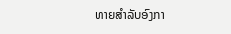ທາຍສໍາລັບອົງກາ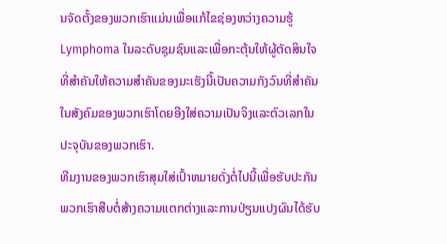ນຈັດຕັ້ງຂອງພວກເຮົາແມ່ນເພື່ອແກ້ໄຂຊ່ອງຫວ່າງຄວາມຮູ້ Lymphoma ໃນລະດັບຊຸມຊົນແລະເພື່ອກະຕຸ້ນໃຫ້ຜູ້ຕັດສິນໃຈທີ່ສໍາຄັນໃຫ້ຄວາມສໍາຄັນຂອງມະເຮັງນີ້ເປັນຄວາມກັງວົນທີ່ສໍາຄັນໃນສັງຄົມຂອງພວກເຮົາໂດຍອີງໃສ່ຄວາມເປັນຈິງແລະຕົວເລກໃນປະຈຸບັນຂອງພວກເຮົາ.
ທີມງານຂອງພວກເຮົາສຸມໃສ່ເປົ້າຫມາຍດັ່ງຕໍ່ໄປນີ້ເພື່ອຮັບປະກັນພວກເຮົາສືບຕໍ່ສ້າງຄວາມແຕກຕ່າງແລະການປ່ຽນແປງຜົນໄດ້ຮັບ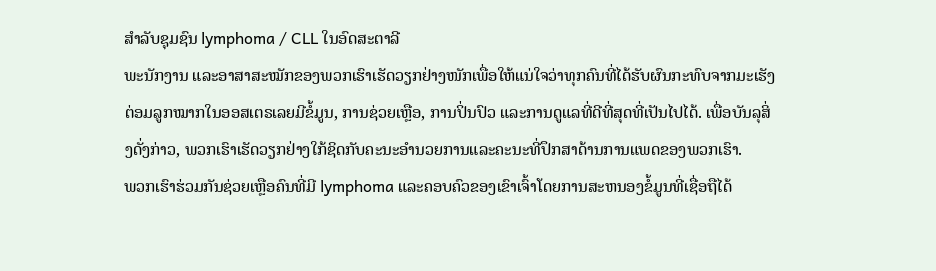ສໍາລັບຊຸມຊົນ lymphoma / CLL ໃນອົດສະຕາລີ
ພະນັກງານ ແລະອາສາສະໝັກຂອງພວກເຮົາເຮັດວຽກຢ່າງໜັກເພື່ອໃຫ້ແນ່ໃຈວ່າທຸກຄົນທີ່ໄດ້ຮັບຜົນກະທົບຈາກມະເຮັງຕ່ອມລູກໝາກໃນອອສເຕຣເລຍມີຂໍ້ມູນ, ການຊ່ວຍເຫຼືອ, ການປິ່ນປົວ ແລະການດູແລທີ່ດີທີ່ສຸດທີ່ເປັນໄປໄດ້. ເພື່ອບັນລຸສິ່ງດັ່ງກ່າວ, ພວກເຮົາເຮັດວຽກຢ່າງໃກ້ຊິດກັບຄະນະອໍານວຍການແລະຄະນະທີ່ປຶກສາດ້ານການແພດຂອງພວກເຮົາ.
ພວກເຮົາຮ່ວມກັນຊ່ວຍເຫຼືອຄົນທີ່ມີ lymphoma ແລະຄອບຄົວຂອງເຂົາເຈົ້າໂດຍການສະຫນອງຂໍ້ມູນທີ່ເຊື່ອຖືໄດ້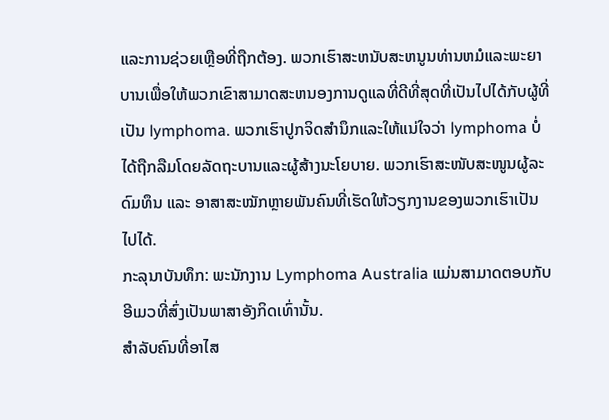ແລະການຊ່ວຍເຫຼືອທີ່ຖືກຕ້ອງ. ພວກເຮົາສະຫນັບສະຫນູນທ່ານຫມໍແລະພະຍາບານເພື່ອໃຫ້ພວກເຂົາສາມາດສະຫນອງການດູແລທີ່ດີທີ່ສຸດທີ່ເປັນໄປໄດ້ກັບຜູ້ທີ່ເປັນ lymphoma. ພວກເຮົາປູກຈິດສໍານຶກແລະໃຫ້ແນ່ໃຈວ່າ lymphoma ບໍ່ໄດ້ຖືກລືມໂດຍລັດຖະບານແລະຜູ້ສ້າງນະໂຍບາຍ. ພວກເຮົາສະໜັບສະໜູນຜູ້ລະດົມທຶນ ແລະ ອາສາສະໝັກຫຼາຍພັນຄົນທີ່ເຮັດໃຫ້ວຽກງານຂອງພວກເຮົາເປັນໄປໄດ້.
ກະລຸນາບັນທຶກ: ພະນັກງານ Lymphoma Australia ແມ່ນສາມາດຕອບກັບອີເມວທີ່ສົ່ງເປັນພາສາອັງກິດເທົ່ານັ້ນ.
ສໍາລັບຄົນທີ່ອາໄສ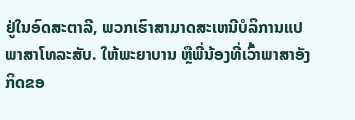ຢູ່ໃນອົດສະຕາລີ, ພວກເຮົາສາມາດສະເຫນີບໍລິການແປພາສາໂທລະສັບ. ໃຫ້ພະຍາບານ ຫຼືພີ່ນ້ອງທີ່ເວົ້າພາສາອັງກິດຂອ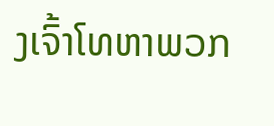ງເຈົ້າໂທຫາພວກ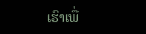ເຮົາເພື່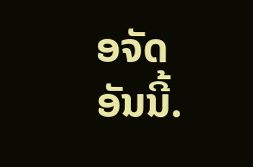ອຈັດອັນນີ້.